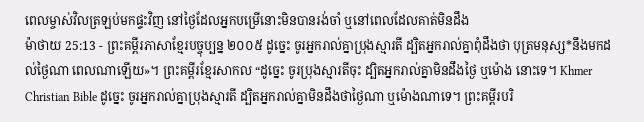ពេលម្ចាស់វិលត្រឡប់មកផ្ទះវិញ នៅថ្ងៃដែលអ្នកបម្រើនោះមិនបានរង់ចាំ ឬនៅពេលដែលគាត់មិនដឹង
ម៉ាថាយ 25:13 - ព្រះគម្ពីរភាសាខ្មែរបច្ចុប្បន្ន ២០០៥ ដូច្នេះ ចូរអ្នករាល់គ្នាប្រុងស្មារតី ដ្បិតអ្នករាល់គ្នាពុំដឹងថា បុត្រមនុស្ស*នឹងមកដល់ថ្ងៃណា ពេលណាឡើយ»។ ព្រះគម្ពីរខ្មែរសាកល “ដូច្នេះ ចូរប្រុងស្មារតីចុះ ដ្បិតអ្នករាល់គ្នាមិនដឹងថ្ងៃ ឬម៉ោង នោះទេ។ Khmer Christian Bible ដូច្នេះ ចូរអ្នករាល់គ្នាប្រុងស្មារតី ដ្បិតអ្នករាល់គ្នាមិនដឹងថាថ្ងៃណា ឬម៉ោងណាទេ។ ព្រះគម្ពីរបរិ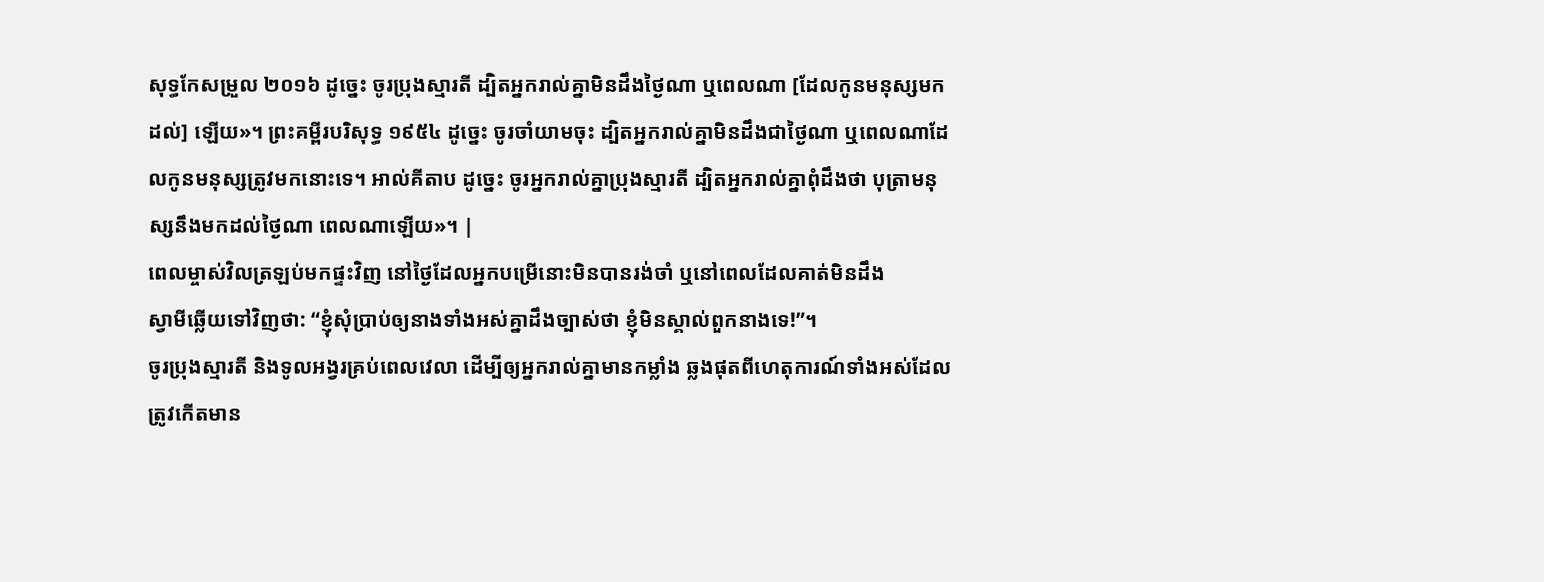សុទ្ធកែសម្រួល ២០១៦ ដូច្នេះ ចូរប្រុងស្មារតី ដ្បិតអ្នករាល់គ្នាមិនដឹងថ្ងៃណា ឬពេលណា [ដែលកូនមនុស្សមកដល់] ឡើយ»។ ព្រះគម្ពីរបរិសុទ្ធ ១៩៥៤ ដូច្នេះ ចូរចាំយាមចុះ ដ្បិតអ្នករាល់គ្នាមិនដឹងជាថ្ងៃណា ឬពេលណាដែលកូនមនុស្សត្រូវមកនោះទេ។ អាល់គីតាប ដូច្នេះ ចូរអ្នករាល់គ្នាប្រុងស្មារតី ដ្បិតអ្នករាល់គ្នាពុំដឹងថា បុត្រាមនុស្សនឹងមកដល់ថ្ងៃណា ពេលណាឡើយ»។ |
ពេលម្ចាស់វិលត្រឡប់មកផ្ទះវិញ នៅថ្ងៃដែលអ្នកបម្រើនោះមិនបានរង់ចាំ ឬនៅពេលដែលគាត់មិនដឹង
ស្វាមីឆ្លើយទៅវិញថា: “ខ្ញុំសុំប្រាប់ឲ្យនាងទាំងអស់គ្នាដឹងច្បាស់ថា ខ្ញុំមិនស្គាល់ពួកនាងទេ!”។
ចូរប្រុងស្មារតី និងទូលអង្វរគ្រប់ពេលវេលា ដើម្បីឲ្យអ្នករាល់គ្នាមានកម្លាំង ឆ្លងផុតពីហេតុការណ៍ទាំងអស់ដែលត្រូវកើតមាន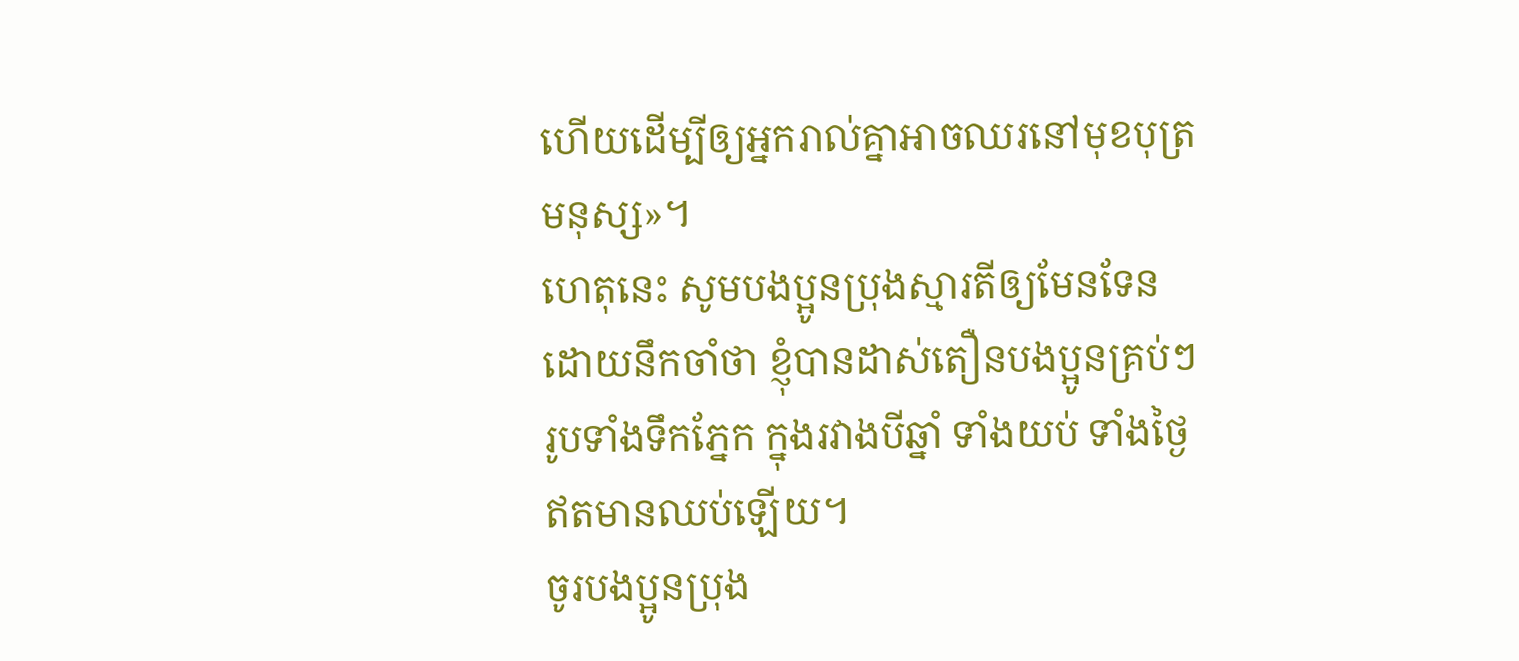ហើយដើម្បីឲ្យអ្នករាល់គ្នាអាចឈរនៅមុខបុត្រមនុស្ស»។
ហេតុនេះ សូមបងប្អូនប្រុងស្មារតីឲ្យមែនទែន ដោយនឹកចាំថា ខ្ញុំបានដាស់តឿនបងប្អូនគ្រប់ៗរូបទាំងទឹកភ្នែក ក្នុងរវាងបីឆ្នាំ ទាំងយប់ ទាំងថ្ងៃ ឥតមានឈប់ឡើយ។
ចូរបងប្អូនប្រុង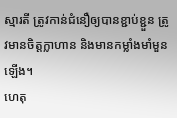ស្មារតី ត្រូវកាន់ជំនឿឲ្យបានខ្ជាប់ខ្ជួន ត្រូវមានចិត្តក្លាហាន និងមានកម្លាំងមាំមួនឡើង។
ហេតុ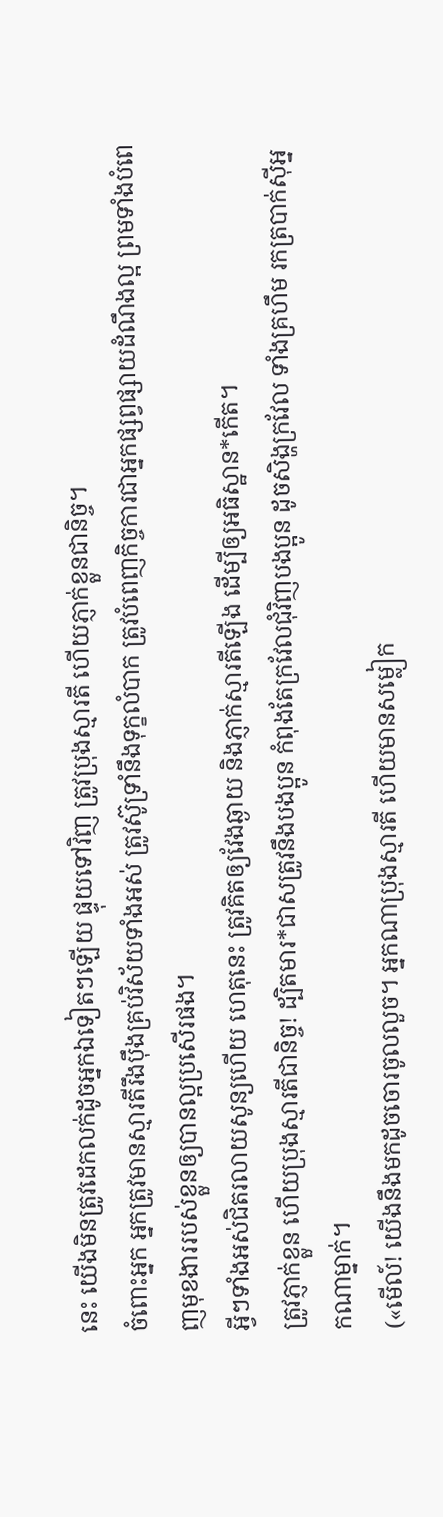នេះ យើងមិនត្រូវដេកលក់ដូចអ្នកឯទៀតៗឡើយ ផ្ទុយទៅវិញ ត្រូវប្រុងស្មារតី ហើយភ្ញាក់ខ្លួនជានិច្ច។
ចំពោះអ្នក អ្នកត្រូវមានស្មារតីរឹងប៉ឹងគ្រប់វិស័យទាំងអស់ ត្រូវស៊ូទ្រាំនឹងទុក្ខលំបាក ត្រូវបំពេញកិច្ចការជាអ្នកផ្សព្វផ្សាយដំណឹងល្អ ព្រមទាំងបំពេញមុខងាររបស់ខ្លួនឲ្យបានល្អប្រសើរផង។
អ្វីៗទាំងអស់ជិតរលាយសូន្យហើយ ហេតុនេះ ត្រូវគិតឲ្យវែងឆ្ងាយ និងភ្ញាក់ស្មារតីឡើង ដើម្បីឲ្យអធិស្ឋាន*កើត។
ត្រូវភ្ញាក់ខ្លួន ហើយប្រុងស្មារតីជានិច្ច! ដ្បិតមារ*ជាសត្រូវនឹងបងប្អូន កំពុងតែក្រវែលជុំវិញបងប្អូន ដូចសិង្ហក្រវែល ទាំងគ្រហឹម រកត្របាក់ស៊ីអ្នកណាម្នាក់។
(«មើល៍! យើងនឹងមកដូចចោរចូលលួច។ អ្នកណាប្រុងស្មារតី ហើយមានសម្លៀក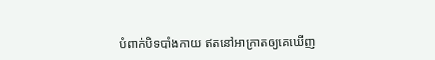បំពាក់បិទបាំងកាយ ឥតនៅអាក្រាតឲ្យគេឃើញ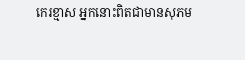កេរខ្មាស អ្នកនោះពិតជាមានសុភម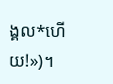ង្គល*ហើយ!»)។